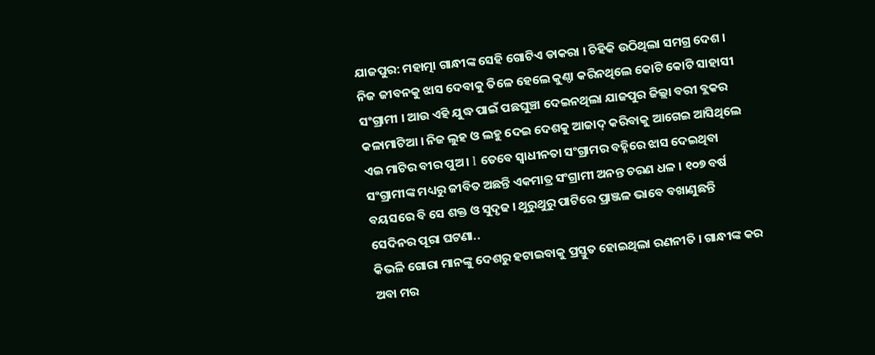ଯାଜପୁର: ମହାତ୍ମା ଗାନ୍ଧୀଙ୍କ ସେହି ଗୋଟିଏ ଡାକରା । ଚିହିକି ଉଠିଥିଲା ସମଗ୍ର ଦେଶ । ନିଜ ଜୀବନକୁ ଝାସ ଦେବାକୁ ତିଳେ ହେଲେ କୁଣ୍ଠା କରିନଥିଲେ କୋଟି କୋଟି ସାହାସୀ ସଂଗ୍ରାମୀ । ଆଉ ଏହି ଯୁଦ୍ଧ ପାଇଁ ପଛଘୁଞ୍ଚା ଦେଇନଥିଲା ଯାଜପୁର ଜିଲ୍ଲା ବରୀ ବ୍ଲକର କଳାମାଟିଆ । ନିଜ ଲୁହ ଓ ଲହୁ ଦେଇ ଦେଶକୁ ଆଜାଦ୍ କରିବାକୁ ଆଗେଇ ଆସିଥିଲେ ଏଇ ମାଟିର ବୀର ପୁଅ । l ତେବେ ସ୍ବାଧୀନତା ସଂଗ୍ରାମର ବହ୍ନିରେ ଝାସ ଦେଇଥିବା ସଂଗ୍ରାମୀଙ୍କ ମଧ୍ୟରୁ ଜୀବିତ ଅଛନ୍ତି ଏକମାତ୍ର ସଂଗ୍ରାମୀ ଅନନ୍ତ ଚରଣ ଧଳ । ୧୦୭ ବର୍ଷ ବୟସରେ ବି ସେ ଶକ୍ତ ଓ ସୁଦୃଢ । ଥୁରୁଥୁରୁ ପାଟିରେ ପ୍ରାଞ୍ଜଳ ଭାବେ ବଖାଣୁଛନ୍ତି ସେଦିନର ପୂରା ଘଟଣା..
କିଭଳି ଗୋରା ମାନଙ୍କୁ ଦେଶରୁ ହଟାଇବାକୁ ପ୍ରସ୍ତୁତ ହୋଇଥିଲା ରଣନୀତି । ଗାନ୍ଧୀଙ୍କ କର ଅବା ମର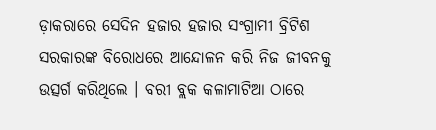ଡ଼ାକରାରେ ସେଦିନ ହଜାର ହଜାର ସଂଗ୍ରାମୀ ବ୍ରିଟିଶ ସରକାରଙ୍କ ବିରୋଧରେ ଆନ୍ଦୋଳନ କରି ନିଜ ଜୀବନକୁ ଉତ୍ସର୍ଗ କରିଥିଲେ । ବରୀ ବ୍ଲକ କଳାମାଟିଆ ଠାରେ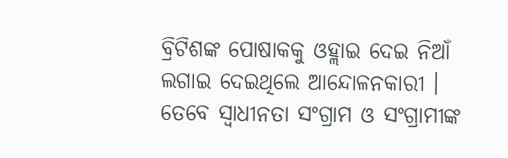ବ୍ରିଟିଶଙ୍କ ପୋଷାକକୁ ଓହ୍ଲାଇ ଦେଇ ନିଆଁ ଲଗାଇ ଦେଇଥିଲେ ଆନ୍ଦୋଳନକାରୀ ।
ତେବେ ସ୍ଵାଧୀନତା ସଂଗ୍ରାମ ଓ ସଂଗ୍ରାମୀଙ୍କ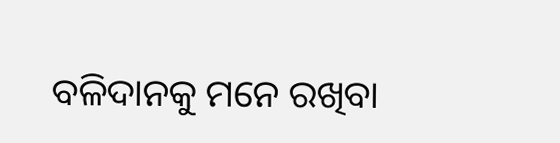ବଳିଦାନକୁ ମନେ ରଖିବା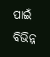ପାଇଁ ବିଭିନ୍ନ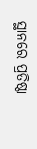ସ୍ଥାନରେ ପ୍ରତିଷ୍ଠା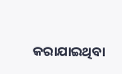କରାଯାଇଥିବା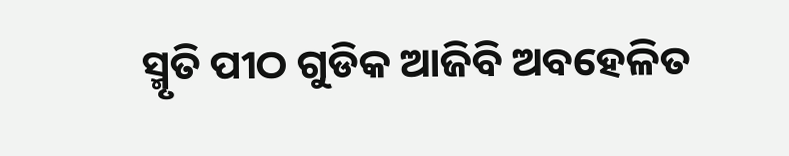ସ୍ମୃତି ପୀଠ ଗୁଡିକ ଆଜିବି ଅବହେଳିତ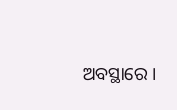ଅବସ୍ଥାରେ ।